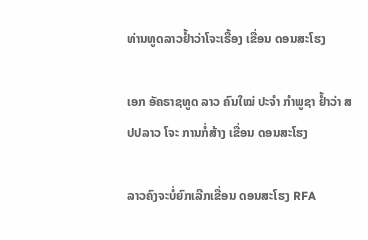ທ່ານທູດລາວຢໍ້າວ່າໂຈະເຣື້ອງ ເຂື່ອນ ດອນສະໂຮງ

ເອກ ອັຄຣາຊທູດ ລາວ ຄົນໃໝ່ ປະຈໍາ ກໍາພູຊາ ຢໍ້າວ່າ ສປປລາວ ໂຈະ ການກໍ່ສ້າງ ເຂື່ອນ ດອນສະໂຮງ

ລາວຄົງຈະບໍ່ຍົກເລີກເຂື່ອນ ດອນສະໂຮງ RFA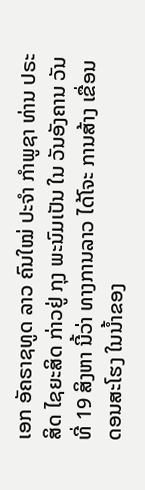ເອກ ອັຄຣາຊທູດ ລາວ ຄົນໃໝ່ ປະຈໍາ ກໍາພູຊາ ທ່ານ ປຣະສິດ ໄຊຍະສິດ ກ່າວຢູ່ ກຸງ ພະນົມເປັນ ໃນ ວັນອັງຄານ ວັນທີ່ 19 ສິງຫາ ນີ້ວ່າ ທາງການລາວ ໄດ້ໂຈະ ການສ້າງ ເຂື່ອນ ດອນສະໂຮງ ໃນນໍ້າຂອງ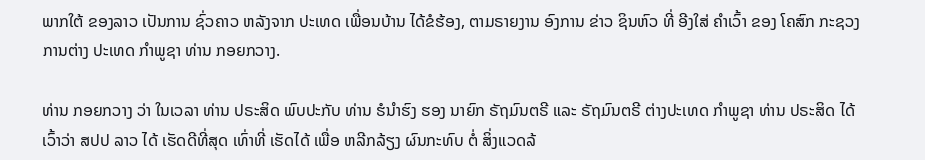ພາກໃຕ້ ຂອງລາວ ເປັນການ ຊົ່ວຄາວ ຫລັງຈາກ ປະເທດ ເພື່ອນບ້ານ ໄດ້ຂໍຮ້ອງ, ຕາມຣາຍງານ ອົງການ ຂ່າວ ຊິນຫົວ ທີ່ ອີງໃສ່ ຄໍາເວົ້າ ຂອງ ໂຄສົກ ກະຊວງ ການຕ່າງ ປະເທດ ກໍາພູຊາ ທ່ານ ກອຍກວາງ.

ທ່ານ ກອຍກວາງ ວ່າ ໃນເວລາ ທ່ານ ປຣະສິດ ພົບປະກັບ ທ່ານ ຮໍນໍາຮົງ ຮອງ ນາຍົກ ຣັຖມົນຕຣີ ແລະ ຣັຖມົນຕຣີ ຕ່າງປະເທດ ກໍາພູຊາ ທ່ານ ປຣະສິດ ໄດ້ເວົ້າວ່າ ສປປ ລາວ ໄດ້ ເຮັດດີທີ່ສຸດ ເທົ່າທີ່ ເຮັດໄດ້ ເພື່ອ ຫລີກລ້ຽງ ຜົນກະທົບ ຕໍ່ ສິ່ງແວດລ້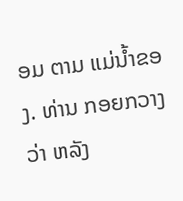ອມ ຕາມ ແມ່ນໍ້າຂອງ. ທ່ານ ກອຍກວາງ ວ່າ ຫລັງ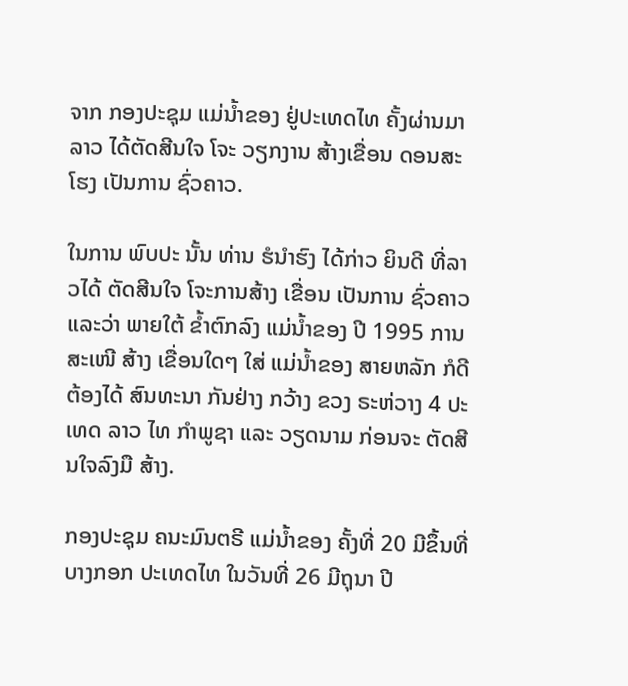ຈາກ ກອງປະຊຸມ ແມ່ນໍ້າຂອງ ຢູ່ປະເທດໄທ ຄັ້ງຜ່ານມາ ລາວ ໄດ້ຕັດສີນໃຈ ໂຈະ ວຽກງານ ສ້າງເຂື່ອນ ດອນສະໂຮງ ເປັນການ ຊົ່ວຄາວ.

ໃນການ ພົບປະ ນັ້ນ ທ່ານ ຮໍນໍາຮົງ ໄດ້ກ່າວ ຍິນດີ ທີ່ລາວໄດ້ ຕັດສີນໃຈ ໂຈະການສ້າງ ເຂື່ອນ ເປັນການ ຊົ່ວຄາວ ແລະວ່າ ພາຍໃຕ້ ຂໍ້າຕົກລົງ ແມ່ນໍ້າຂອງ ປີ 1995 ການສະເໜີ ສ້າງ ເຂື່ອນໃດໆ ໃສ່ ແມ່ນໍ້າຂອງ ສາຍຫລັກ ກໍດີ ຕ້ອງໄດ້ ສົນທະນາ ກັນຢ່າງ ກວ້າງ ຂວງ ຣະຫ່ວາງ 4 ປະເທດ ລາວ ໄທ ກໍາພູຊາ ແລະ ວຽດນາມ ກ່ອນຈະ ຕັດສີນໃຈລົງມື ສ້າງ.

ກອງປະຊຸມ ຄນະມົນຕຣີ ແມ່ນໍ້າຂອງ ຄັ້ງທີ່ 20 ມີຂຶ້ນທີ່ ບາງກອກ ປະເທດໄທ ໃນວັນທີ່ 26 ມີຖຸນາ ປີ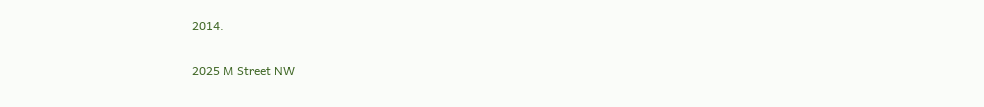2014.

2025 M Street NW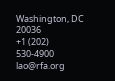Washington, DC 20036
+1 (202) 530-4900
lao@rfa.org